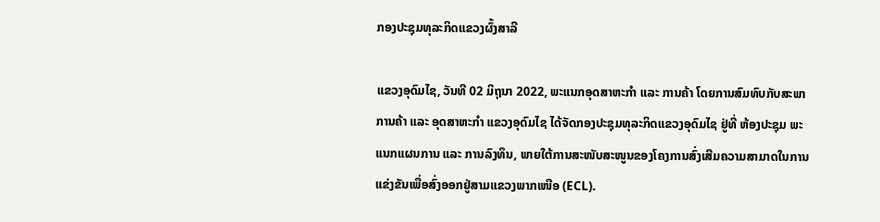ກອງປະຊຸມທຸລະກິດແຂວງຜົ້ງສາລີ

ແຂວງອຸດົມໄຊ, ວັນທີ 02 ມິຖຸນາ 2022, ພະແນກອຸດສາຫະກໍາ ແລະ ການຄ້າ ໂດຍການສົມທົບກັບສະພາການຄ້າ ແລະ ອຸດສາຫະກຳ ແຂວງອຸດົມໄຊ ໄດ້ຈັດກອງປະຊຸມທຸລະກິດແຂວງອຸດົມໄຊ ຢູ່ທີ່ ຫ້ອງປະຊຸມ ພະແນກແຜນການ ແລະ ການລົງທຶນ, ພາຍໃຕ້ການສະໜັບສະໜູນຂອງໂຄງການສົ່ງເສີມຄວາມສາມາດໃນການແຂ່ງຂັນເພື່ອສົ່ງອອກຢູ່ສາມແຂວງພາກເໜືອ (ECL).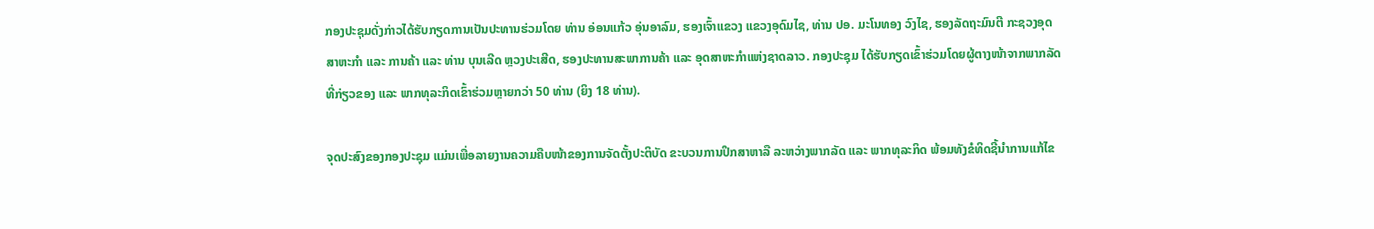ກອງປະຊຸມດັ່ງກ່າວໄດ້ຮັບກຽດການເປັນປະທານຮ່ວມໂດຍ ທ່ານ ອ່ອນແກ້ວ ອຸ່ນອາລົມ, ຮອງເຈົ້າແຂວງ ແຂວງອຸດົມໄຊ, ທ່ານ ປອ. ມະໂນທອງ ວົງໄຊ, ຮອງລັດຖະມົນຕີ ກະຊວງອຸດສາຫະກໍາ ແລະ ການຄ້າ ແລະ ທ່ານ ບຸນເລີດ ຫຼວງປະເສີດ, ຮອງປະທານສະພາການຄ້າ ແລະ ອຸດສາຫະກຳແຫ່ງຊາດລາວ. ກອງປະຊຸມ ໄດ້ຮັບກຽດເຂົ້າຮ່ວມໂດຍຜູ້ຕາງໜ້າຈາກພາກລັດທີ່ກ່ຽວຂອງ ແລະ ພາກທຸລະກິດເຂົ້າຮ່ວມຫຼາຍກວ່າ 50 ທ່ານ (ຍິງ 18 ທ່ານ).

ຈຸດປະສົງຂອງກອງປະຊຸມ ແມ່ນເພື່ອລາຍງານຄວາມຄືບໜ້າຂອງການຈັດຕັ້ງປະຕິບັດ ຂະບວນການປຶກສາຫາລື ລະຫວ່າງພາກລັດ ແລະ ພາກທຸລະກິດ ພ້ອມທັງຂໍທິດຊີ້ນຳການແກ້ໄຂ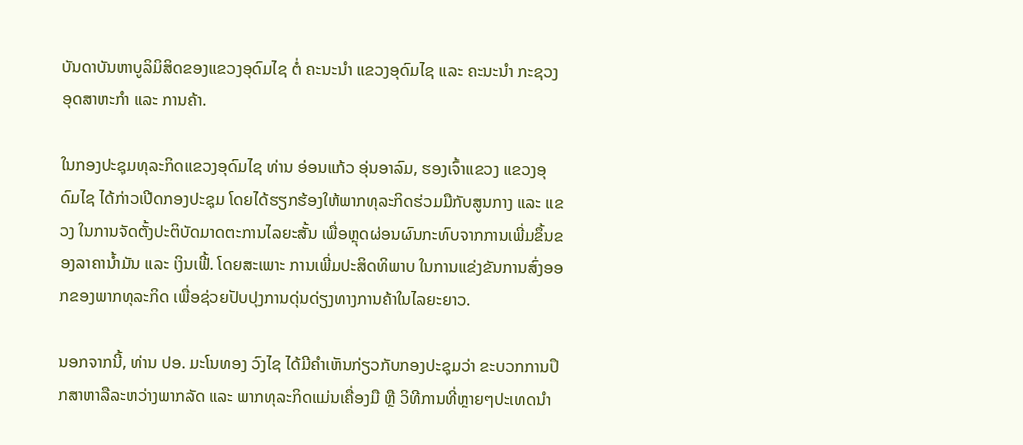ບັນດາບັນຫາບູລິມິສິດຂອງແຂວງອຸດົມໄຊ ຕໍ່ ຄະນະນຳ ແຂວງອຸດົມໄຊ ແລະ ຄະນະນຳ ກະຊວງອຸດສາຫະກຳ ແລະ ການຄ້າ.

ໃນກອງປະຊຸມທຸລະກິດແຂວງອຸດົມໄຊ ທ່ານ ອ່ອນແກ້ວ ອຸ່ນອາລົມ, ຮອງເຈົ້າແຂວງ ແຂວງອຸດົມໄຊ ໄດ້ກ່າວເປີດກອງປະຊຸມ ໂດຍໄດ້ຮຽກຮ້ອງໃຫ້ພາກທຸລະກິດຮ່ວມມືກັບສູນກາງ ແລະ ແຂວງ ໃນການຈັດຕັ້ງປະຕິບັດມາດຕະການໄລຍະສັ້ນ ເພື່ອຫຼຸດຜ່ອນຜົນກະທົບຈາກການເພີ່ມຂຶ້ນຂອງລາຄານໍ້າມັນ ແລະ ເງິນເຟີ້. ໂດຍສະເພາະ ການເພີ່ມປະສິດທິພາບ ໃນການແຂ່ງຂັນການສົ່ງອອກຂອງພາກທຸລະກິດ ເພື່ອຊ່ວຍປັບປຸງການດຸ່ນດ່ຽງທາງການຄ້າໃນໄລຍະຍາວ.

ນອກຈາກນີ້, ທ່ານ ປອ. ມະໂນທອງ ວົງໄຊ ໄດ້ມີຄຳເຫັນກ່ຽວກັບກອງປະຊຸມວ່າ ຂະບວກການປຶກສາຫາລືລະຫວ່າງພາກລັດ ແລະ ພາກທຸລະກິດແມ່ນເຄື່ອງມື ຫຼື ວິທີການທີ່ຫຼາຍໆປະເທດນຳ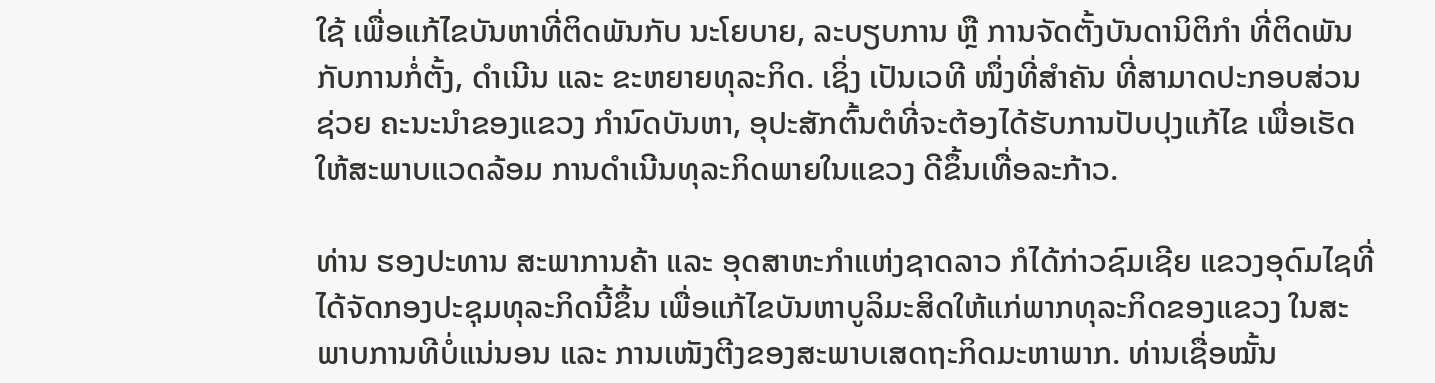ໃຊ້ ເພື່ອແກ້ໄຂບັນຫາທີ່ຕິດພັນກັບ ນະໂຍບາຍ, ລະບຽບການ ຫຼື ການຈັດຕັ້ງບັນດານິຕິກຳ ທີ່ຕິດພັນກັບການກໍ່ຕັ້ງ, ດຳເນີນ ແລະ ຂະຫຍາຍທຸລະກິດ. ເຊິ່ງ ເປັນເວທີ ໜຶ່ງທີ່ສໍາຄັນ ທີ່ສາມາດປະກອບສ່ວນຊ່ວຍ ຄະນະນຳຂອງແຂວງ ກໍານົດບັນຫາ, ອຸປະສັກຕົ້ນຕໍທີ່ຈະຕ້ອງໄດ້ຮັບການປັບປຸງແກ້ໄຂ ເພື່ອເຮັດໃຫ້ສະພາບແວດລ້ອມ ການດໍາເນີນທຸລະກິດພາຍໃນແຂວງ ດີຂຶ້ນເທື່ອລະກ້າວ.

ທ່ານ ຮອງປະທານ ສະພາການຄ້າ ແລະ ອຸດສາຫະກຳແຫ່ງຊາດລາວ ກໍໄດ້ກ່າວຊົມເຊີຍ ແຂວງອຸດົມໄຊທີ່ໄດ້ຈັດກອງປະຊຸມທຸລະກິດນີ້ຂຶ້ນ ເພື່ອແກ້ໄຂບັນຫາບູລິມະສິດໃຫ້ແກ່ພາກທຸລະກິດຂອງແຂວງ ໃນສະພາບການທີບໍ່ແນ່ນອນ ແລະ ການເໜັງຕີງຂອງສະພາບເສດຖະກິດມະຫາພາກ. ທ່ານເຊື່ອໝັ້ນ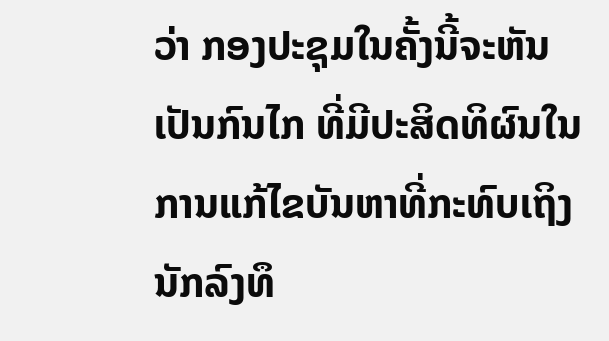ວ່າ ກອງປະຊຸມໃນຄັ້ງນີ້ຈະຫັນເປັນກົນໄກ ທີ່ມີປະສິດທິຜົນໃນການແກ້ໄຂບັນຫາທີ່ກະທົບເຖິງນັກລົງທຶ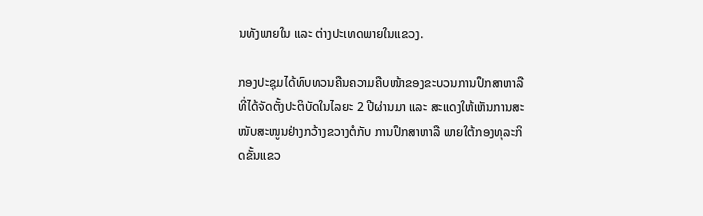ນທັງພາຍໃນ ແລະ ຕ່າງປະເທດພາຍໃນແຂວງ.

ກອງປະຊຸມໄດ້ທົບທວນຄືນຄວາມຄືບໜ້າຂອງຂະບວນການປຶກສາຫາລື ທີ່ໄດ້ຈັດຕັ້ງປະຕິບັດໃນໄລຍະ 2 ປີຜ່ານມາ ແລະ ສະແດງໃຫ້ເຫັນການສະໜັບສະໜູນຢ່າງກວ້າງຂວາງຕໍກັບ ການປຶກສາຫາລື ພາຍໃຕ້ກອງທຸລະກິດຂັ້ນແຂວ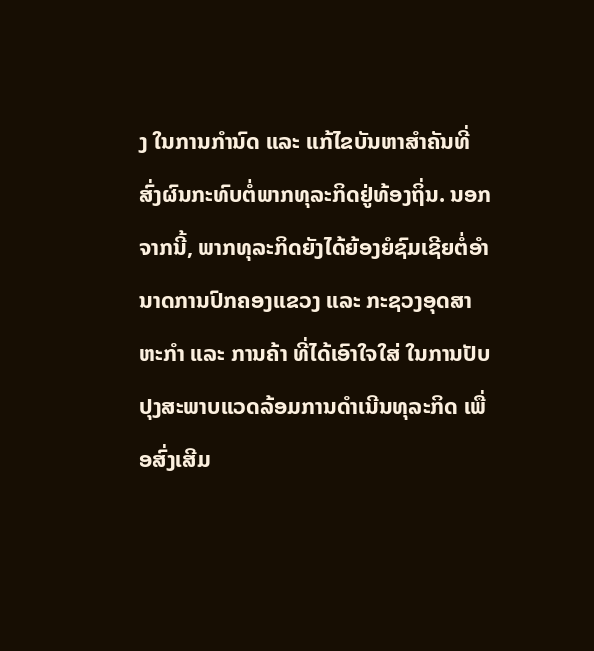ງ ໃນການກຳນົດ ແລະ ແກ້ໄຂບັນຫາສຳຄັນທີ່ສົ່ງຜົນກະທົບຕໍ່ພາກທຸລະກິດຢູ່ທ້ອງຖິ່ນ. ນອກຈາກນີ້, ພາກທຸລະກິດຍັງໄດ້ຍ້ອງຍໍຊົມເຊີຍຕໍ່ອຳນາດການປົກຄອງແຂວງ ແລະ ກະຊວງອຸດສາຫະກຳ ແລະ ການຄ້າ ທີ່ໄດ້ເອົາໃຈໃສ່ ໃນການປັບປຸງສະພາບແວດລ້ອມການດຳເນີນທຸລະກິດ ເພື່ອສົ່ງເສີມ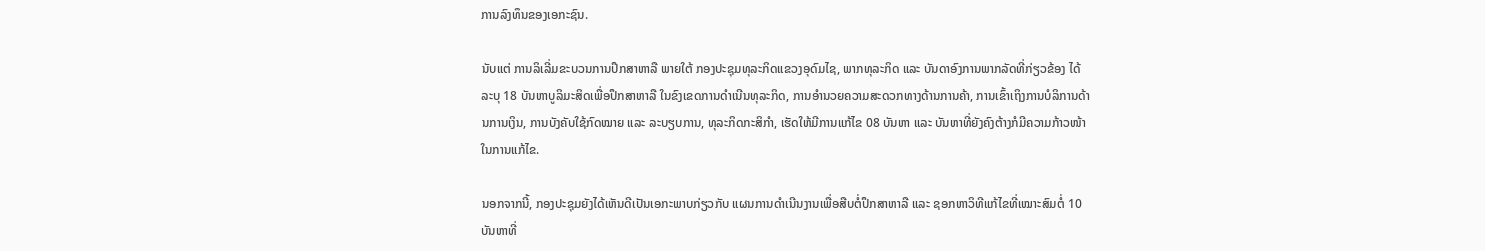ການລົງທຶນຂອງເອກະຊົນ.

ນັບແຕ່ ການລິເລີ່ມຂະບວນການປຶກສາຫາລື ພາຍໃຕ້ ກອງປະຊຸມທຸລະກິດແຂວງອຸດົມໄຊ, ພາກທຸລະກິດ ແລະ ບັນດາອົງການພາກລັດທີ່ກ່ຽວຂ້ອງ ໄດ້ລະບຸ 18 ບັນຫາບູລິມະສິດເພື່ອປຶກສາຫາລື ໃນຂົງເຂດການດຳເນີນທຸລະກິດ, ການອຳນວຍຄວາມສະດວກທາງດ້ານການຄ້າ, ການເຂົ້າເຖິງການບໍລິການດ້ານການເງິນ, ການບັງຄັບໃຊ້ກົດໝາຍ ແລະ ລະບຽບການ, ທຸລະກິດກະສິກຳ, ເຮັດໃຫ້ມີການແກ້ໄຂ 08 ບັນຫາ ແລະ ບັນຫາທີ່ຍັງຄົງຕ້າງກໍມີຄວາມກ້າວໜ້າໃນການແກ້ໄຂ.

ນອກຈາກນີ້, ກອງປະຊຸມຍັງໄດ້ເຫັນດີເປັນເອກະພາບກ່ຽວກັບ ແຜນການດຳເນີນງານເພື່ອສືບຕໍ່ປຶກສາຫາລື ແລະ ຊອກຫາວິທີແກ້ໄຂທີ່ເໝາະສົມຕໍ່ 10 ບັນຫາທີ່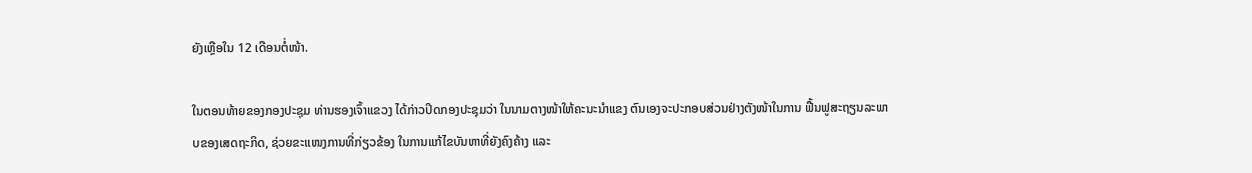ຍັງເຫຼືອໃນ 12 ເດືອນຕໍ່ໜ້າ.

ໃນຕອນທ້າຍຂອງກອງປະຊຸມ ທ່ານຮອງເຈົ້າແຂວງ ໄດ້ກ່າວປິດກອງປະຊຸມວ່າ ໃນນາມຕາງໜ້າໃຫ້ຄະນະນຳແຂງ ຕົນເອງຈະປະກອບສ່ວນຢ່າງຕັງໜ້າໃນການ ຟື້ນຟູສະຖຽນລະພາບຂອງເສດຖະກິດ, ຊ່ວຍຂະແໜງການທີ່ກ່ຽວຂ້ອງ ໃນການແກ້ໄຂບັນຫາທີ່ຍັງຄົງຄ້າງ ແລະ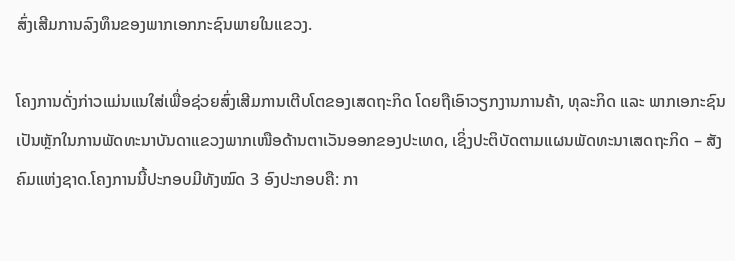ສົ່ງເສີມການລົງທຶນຂອງພາກເອກກະຊົນພາຍໃນແຂວງ.

ໂຄງການດັ່ງກ່າວແມ່ນແນໃສ່ເພື່ອຊ່ວຍສົ່ງເສີມການເຕີບໂຕຂອງເສດຖະກິດ ໂດຍຖືເອົາວຽກງານການຄ້າ, ທຸລະກິດ ແລະ ພາກເອກະຊົນເປັນຫຼັກໃນການພັດທະນາບັນດາແຂວງພາກເໜືອດ້ານຕາເວັນອອກຂອງປະເທດ, ເຊິ່ງປະຕິບັດຕາມແຜນພັດທະນາເສດຖະກິດ – ສັງຄົມແຫ່ງຊາດ.ໂຄງການນີ້ປະກອບມີທັງໝົດ 3 ອົງປະກອບຄື: ກາ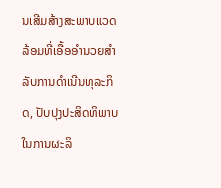ນເສີມສ້າງສະພາບແວດລ້ອມທີ່ເອື້ອອໍານວຍສໍາລັບການດໍາເນີນທຸລະກິດ, ປັບປຸງປະສິດທິພາບໃນການຜະລິ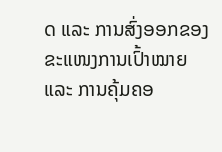ດ ແລະ ການສົ່ງອອກຂອງຂະແໜງການເປົ້າໝາຍ ແລະ ການຄຸ້ມຄອ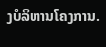ງບໍລິຫານໂຄງການ.